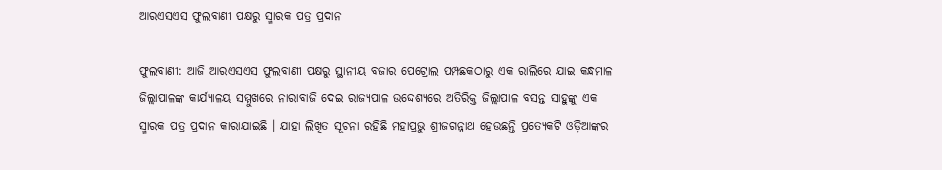ଆରଏସଏସ ଫୁଲବାଣୀ ପକ୍ଷରୁ ସ୍ମାରକ ପତ୍ର ପ୍ରଦାନ

ଫୁଲବାଣୀ: ଆଜି ଆରଏସଏସ ଫୁଲବାଣୀ ପକ୍ଷରୁ ସ୍ଥାନୀୟ ବଜାର ପେଟ୍ରୋଲ ପମ୍ପଛକଠାରୁ ଏକ ରାଲିରେ ଯାଇ କନ୍ଧମାଳ ଜିଲ୍ଲାପାଳଙ୍କ କାର୍ଯ୍ୟାଳୟ ସମ୍ମୁଖରେ ନାରାବାଜି ଦେଇ ରାଜ୍ୟପାଳ ଉଦ୍ଦେଶ୍ୟରେ ଅତିରିକ୍ତ ଜିଲ୍ଲାପାଳ ବସନ୍ତ ସାହୁଙ୍କୁ ଏକ ସ୍ମାରକ ପତ୍ର ପ୍ରଦାନ କାରାଯାଇଛି । ଯାହା ଲିଖିତ ସୂଚନା ରହିଛି ମହାପ୍ରଭୁ ଶ୍ରୀଜଗନ୍ନାଥ ହେଉଛନ୍ତି ପ୍ରତ୍ୟେକଟି ଓଡ଼ିଆଙ୍କର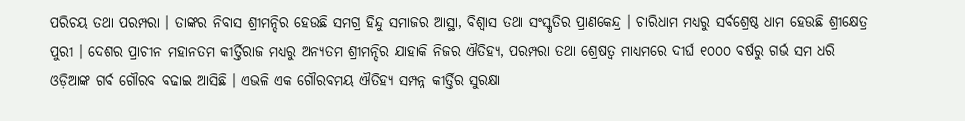ପରିଚୟ ତଥା ପରମ୍ପରା । ତାଙ୍କର ନିବାସ ଶ୍ରୀମନ୍ଦିର ହେଉଛି ସମଗ୍ର ହିନ୍ଦୁ ସମାଜର ଆସ୍ଥା, ବିଶ୍ୱାସ ତଥା ସଂସ୍କୃତିର ପ୍ରାଣକେନ୍ଦ୍ର । ଚାରିଧାମ ମଧ୍ୟରୁ ସର୍ବଶ୍ରେଷ୍ଠ ଧାମ ହେଉଛି ଶ୍ରୀକ୍ଷେତ୍ର ପୁରୀ । ଦେଶର ପ୍ରାଚୀନ ମହାନତମ କୀର୍ତ୍ତିରାଜ ମଧ୍ୟରୁ ଅନ୍ୟତମ ଶ୍ରୀମନ୍ଦିର ଯାହାକି ନିଜର ଐତିହ୍ୟ, ପରମ୍ପରା ତଥା ଶ୍ରେଷତ୍ୱ ମାଧ୍ୟମରେ ଦୀର୍ଘ ୧୦୦୦ ବର୍ଷରୁ ଗର୍ଭ ସମ ଧରି ଓଡ଼ିଆଙ୍କ ଗର୍ବ ଗୌରବ ବଢାଇ ଆସିଛି । ଏଭଳି ଏକ ଗୌରବମୟ ଐତିହ୍ୟ ସମ୍ପନ୍ନ କୀର୍ତ୍ତିର ସୁରକ୍ଷା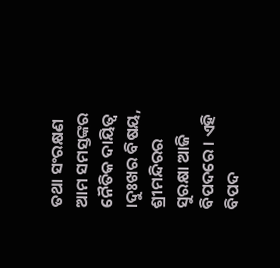ତଥା ସଂରକ୍ଷଣ ଆମ ସମସ୍ତଙ୍କର ନୈତିକ ଦାୟିତ୍ୱ ।ଦୁଃଖର ବିଷୟ, ଶ୍ରୀମନ୍ଦିରର ସୁରକ୍ଷା ଆଜି ବିପଦରେ । ଏହି ବିପଦ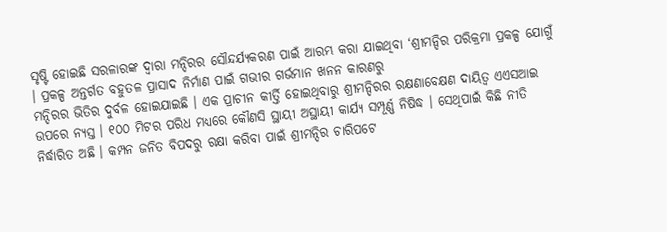ସୃଷ୍ଟି ହୋଇଛି ସରଳାରଙ୍କ ଦ୍ୱାରା ମନ୍ଦିରର ସୌନ୍ଦର୍ଯ୍ୟକରଣ ପାଇଁ ଆରମ୍ଭ କରା ଯାଇଥିବା ‘ଶ୍ରୀମନ୍ଦିର ପରିକ୍ରମା ପ୍ରକଳ୍ପ ଯୋଗୁଁ । ପ୍ରକଳ୍ପ ଅନ୍ତର୍ଗତ ବହୁତଳ ପ୍ରାସାଦ ନିର୍ମାଣ ପାଇଁ ଗଭୀର ଗର୍ଭମାନ ଖନନ କାରଣରୁ
ମନ୍ଦିରର ଭିତିର ଦୁର୍ବଳ ହୋଇଯାଇଛି । ଏକ ପ୍ରାଚୀନ କୀର୍ତ୍ତି ହୋଇଥିବାରୁ ଶ୍ରୀମନ୍ଦିରର ରକ୍ଷଣାବେକ୍ଷଣ ଦାୟିତ୍ୱ ଏଏସଆଇ ଉପରେ ନ୍ୟସ୍ତ । ୧୦୦ ମିଟର ପରିଧ ମଧ୍ୟରେ କୌଣସି ସ୍ଥାୟୀ ଅସ୍ଥାୟୀ କାର୍ଯ୍ୟ ସମ୍ପୂର୍ଣ୍ଣ ନିଷିଦ୍ଧ । ସେଥିପାଇଁ କିଛି ନୀତି ନିର୍ଦ୍ଧାରିତ ଅଛି । କମ୍ପନ ଜନିତ ବିପଦରୁ ରକ୍ଷା କରିବା ପାଇଁ ଶ୍ରୀମନ୍ଦିର ଚାରିପଟେ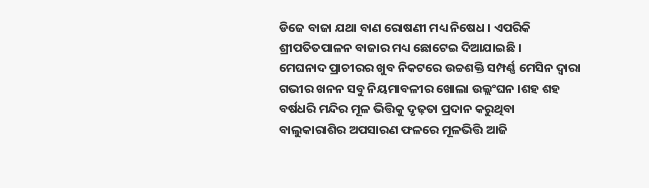ଡିଜେ ବାଜା ଯଥା ବାଣ ରୋଷଣୀ ମଧ୍ୟ ନିଷେଧ । ଏପରିକି ଶ୍ରୀପତିତପାଳନ ବାଜାର ମଧ୍ୟ ଛୋଟେଇ ଦିଆଯାଇଛି ।
ମେଘନାଦ ପ୍ରାଚୀରର ଖୁବ ନିକଟରେ ଉଚ୍ଚଶକ୍ତି ସମ୍ପର୍ଣ୍ଣ ମେସିନ ଦ୍ୱାରା ଗଭୀର ଖନନ ସବୁ ନିୟମାବଳୀର ଖୋଲା ଉଲ୍ଲଂଘନ ।ଶହ ଶହ ବର୍ଷଧରି ମନ୍ଦିର ମୂଳ ଭିତ୍ତିକୁ ଦୃଢ଼ତା ପ୍ରଦାନ କରୁଥିବା ବାଲୁକାରାଶିର ଅପସାରଣ ଫଳରେ ମୂଳଭିତ୍ତି ଆଜି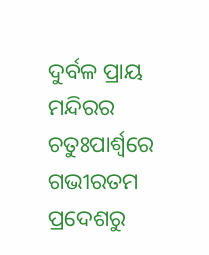ଦୁର୍ବଳ ପ୍ରାୟ ମନ୍ଦିରର ଚତୁଃପାର୍ଶ୍ୱରେ ଗଭୀରତମ ପ୍ରଦେଶରୁ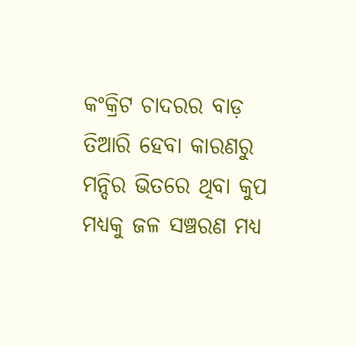କଂକ୍ରିଟ ଚାଦରର ବାଡ଼ ତିଆରି ହେବା କାରଣରୁ ମନ୍ଦିର ଭିତରେ ଥିବା କୁପ ମଧ୍ୟକୁ ଜଳ ସଞ୍ଚରଣ ମଧ୍ୟ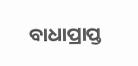ବାଧାପ୍ରାପ୍ତ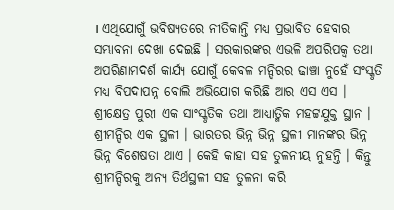। ଏଥିଯୋଗୁଁ ଭବିଷ୍ୟତରେ ନୀତିକାନ୍ତି ମଧ୍ୟ ପ୍ରଭାବିତ ହେବାର ସମ୍ଭାବନା ଦେଖା ଦେଇଛି । ସରକାରଙ୍କର ଏଭଳି ଅପରିପକ୍ୱ ତଥା ଅପରିଣାମଦର୍ଶ କାର୍ଯ୍ୟ ଯୋଗୁଁ କେବଳ ମନ୍ଦିରର ଢାଞ୍ଚା ନୁହେଁ ସଂସ୍କୃତି ମଧ୍ୟ ବିପଦାପନ୍ନ ବୋଲି ଅଭିଯୋଗ କରିଛି ଆର ଏସ ଏସ । ଶ୍ରୀକ୍ଷେତ୍ର ପୁରୀ ଏକ ସାଂସ୍କୃତିକ ତଥା ଆଧ୍ୟାତ୍ମିକ ମହଟ୍ଟଯୁକ୍ତ ସ୍ଥାନ । ଶ୍ରୀମନ୍ଦିର ଏକ ସ୍ଥଳୀ । ଭାରତର ଭିନ୍ନ ଭିନ୍ନ ସ୍ଥଳୀ ମାନଙ୍କର ଭିନ୍ନ ଭିନ୍ନ ବିଶେଷତା ଥାଏ । କେହି କାହା ସହ ତୁଳନୀୟ ନୁହନ୍ତି । କିନ୍ତୁ ଶ୍ରୀମନ୍ଦିରକୁ ଅନ୍ୟ ତିର୍ଥସ୍ଥଳୀ ସହ ତୁଳନା କରି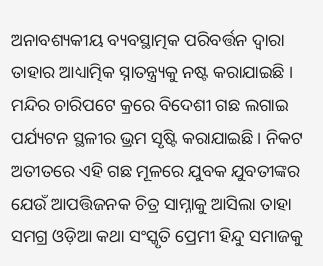ଅନାବଶ୍ୟକୀୟ ବ୍ୟବସ୍ଥାତ୍ମକ ପରିବର୍ତ୍ତନ ଦ୍ୱାରା ତାହାର ଆଧ୍ୟାତ୍ମିକ ସ୍ନାତନ୍ତ୍ର୍ୟକୁ ନଷ୍ଟ କରାଯାଇଛି । ମନ୍ଦିର ଚାରିପଟେ କ୍ରରେ ବିଦେଶୀ ଗଛ ଲଗାଇ ପର୍ଯ୍ୟଟନ ସ୍ଥଳୀର ଭ୍ରମ ସୃଷ୍ଟି କରାଯାଇଛି । ନିକଟ ଅତୀତରେ ଏହି ଗଛ ମୂଳରେ ଯୁବକ ଯୁବତୀଙ୍କର ଯେଉଁ ଆପତ୍ତିଜନକ ଚିତ୍ର ସାମ୍ନାକୁ ଆସିଲା ତାହା ସମଗ୍ର ଓଡ଼ିଆ କଥା ସଂସ୍କୃତି ପ୍ରେମୀ ହିନ୍ଦୁ ସମାଜକୁ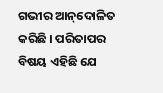ଗଭୀର ଆନ୍‌ଦୋଳିତ କରିଛି । ପରିତାପର ବିଷୟ ଏହିଛି ଯେ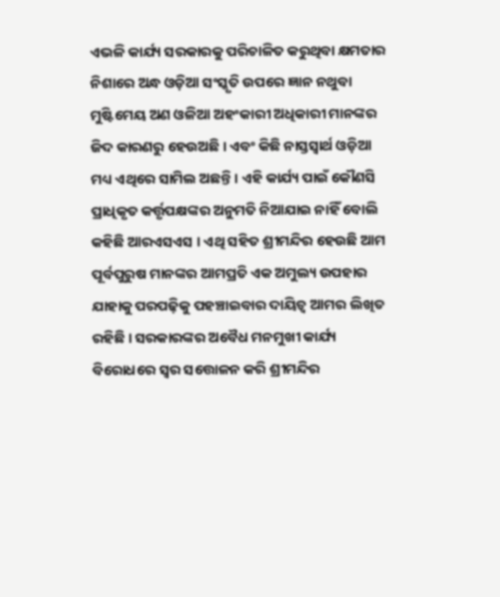ଏଭଳି କାର୍ଯ୍ୟ ସରକାରକୁ ପରିଚାଳିତ କରୁଥିବା କ୍ଷମତାର ନିଶାରେ ଅନ୍ଧ ଓଡ଼ିଆ ସଂସ୍କୃତି ଉପରେ ଜ୍ଞାନ ନଥୁବା ମୁଷ୍ଟିମେୟ ଅଣ ଓଳିଆ ଅହଂକାରୀ ଅଧିକାରୀ ମାନଙ୍କର ଜିଦ କାରଣରୁ ହେଉଅଛି । ଏବଂ କିଛି ନାସ୍ତସ୍ୱାର୍ଥ ଓଡ଼ିଆ ମଧ୍ୟ ଏଥିରେ ସାମିଲ ଅଛନ୍ତି । ଏହି କାର୍ଯ୍ୟ ପାଇଁ କୌଣସି ପ୍ରାଧିକୃତ କର୍ତ୍ତୃପକ୍ଷଙ୍କର ଅନୁମତି ନିଆଯାଇ ନାହିଁ ବୋଲି କହିଛି ଆରଏସଏସ । ଏଥି ସହିତ ଶ୍ରୀମନ୍ଦିର ହେଉଛି ଆମ ପୂର୍ବପୁରୁଷ ମାନଙ୍କର ଆମପ୍ରତି ଏକ ଅମୁଲ୍ୟ ଉପହାର ଯାହାକୁ ପରପଢ଼ିକୁ ପହଞ୍ଚାଇବାର ଦାୟିତ୍ୱ ଆମର ଲିଖିତ ରହିଛି । ସରକାରଙ୍କର ଅବୈଧ ମନମୁଖୀ କାର୍ଯ୍ୟ ବିରୋଧରେ ସ୍ୱର ସତ୍ତୋଳନ କରି ଶ୍ରୀମନ୍ଦିର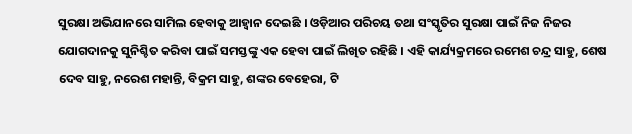ସୁରକ୍ଷା ଅଭିଯାନରେ ସାମିଲ ହେବାକୁ ଆହ୍ୱାନ ଦେଇଛି । ଓଡ଼ିଆର ପରିଚୟ ତଥା ସଂସ୍କୃତିର ସୁରକ୍ଷା ପାଇଁ ନିଜ ନିଜର ଯୋଗଦାନକୁ ସୁନିଶ୍ଚିତ କରିବା ପାଇଁ ସମସ୍ତଙ୍କୁ ଏକ ହେବା ପାଇଁ ଲିଖିତ ରହିଛି । ଏହି କାର୍ଯ୍ୟକ୍ରମରେ ରମେଶ ଚନ୍ଦ୍ର ସାହୁ, ଶେଷ ଦେବ ସାହୁ, ନରେଶ ମହାନ୍ତି, ବିକ୍ରମ ସାହୁ, ଶଙ୍କର ବେହେରା, ଟି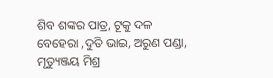ଶିବ ଶଙ୍କର ପାତ୍ର, ଟୂକୁ ଦଳ ବେହେରା ,ଦୁତି ଭାଇ, ଅରୁଣ ପଣ୍ଡା, ମୃତ୍ୟୁଞ୍ଜୟ ମିଶ୍ର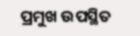ପ୍ରମୁଖ ଉପସ୍ଥିତ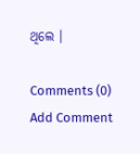ଥିଲେ ।

Comments (0)
Add Comment